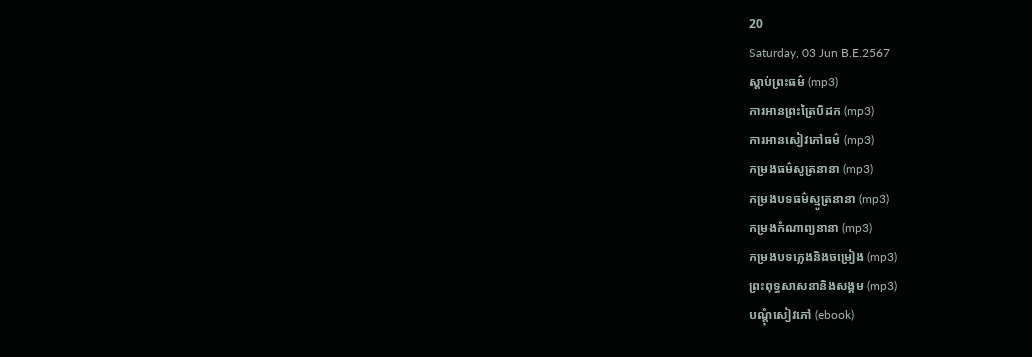20
Saturday, 03 Jun B.E.2567
ស្តាប់ព្រះធម៌ (mp3)
ការអានព្រះត្រៃបិដក (mp3)
ការអានសៀវភៅធម៌ (mp3)
កម្រងធម៌សូត្រនានា (mp3)
កម្រងបទធម៌ស្មូត្រនានា (mp3)
កម្រងកំណាព្យនានា (mp3)
កម្រងបទភ្លេងនិងចម្រៀង (mp3)
ព្រះពុទ្ធសាសនានិងសង្គម (mp3)
បណ្តុំសៀវភៅ (ebook)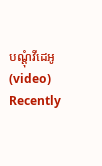បណ្តុំវីដេអូ (video)
Recently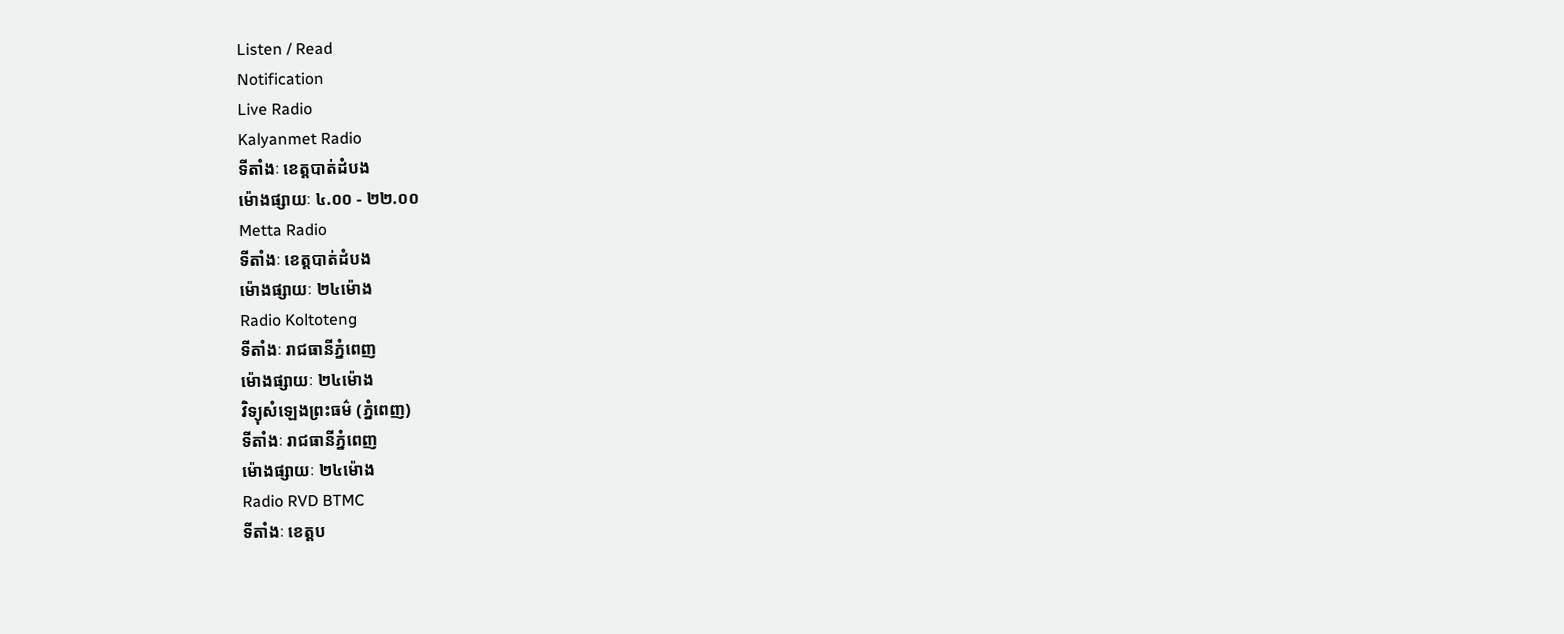Listen / Read
Notification
Live Radio
Kalyanmet Radio
ទីតាំងៈ ខេត្តបាត់ដំបង
ម៉ោងផ្សាយៈ ៤.០០ - ២២.០០
Metta Radio
ទីតាំងៈ ខេត្តបាត់ដំបង
ម៉ោងផ្សាយៈ ២៤ម៉ោង
Radio Koltoteng
ទីតាំងៈ រាជធានីភ្នំពេញ
ម៉ោងផ្សាយៈ ២៤ម៉ោង
វិទ្យុសំឡេងព្រះធម៌ (ភ្នំពេញ)
ទីតាំងៈ រាជធានីភ្នំពេញ
ម៉ោងផ្សាយៈ ២៤ម៉ោង
Radio RVD BTMC
ទីតាំងៈ ខេត្តប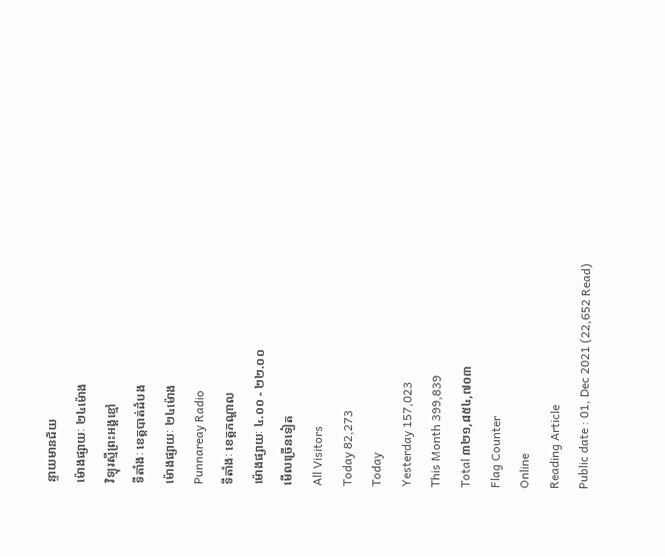ន្ទាយមានជ័យ
ម៉ោងផ្សាយៈ ២៤ម៉ោង
វិទ្យុរស្មីព្រះអង្គខ្មៅ
ទីតាំងៈ ខេត្តបាត់ដំបង
ម៉ោងផ្សាយៈ ២៤ម៉ោង
Punnareay Radio
ទីតាំងៈ ខេត្តកណ្តាល
ម៉ោងផ្សាយៈ ៤.០០ - ២២.០០
មើលច្រើនទៀត
All Visitors
Today 82,273
Today
Yesterday 157,023
This Month 399,839
Total ៣២១,៨៥៤,៧០៣
Flag Counter
Online
Reading Article
Public date : 01, Dec 2021 (22,652 Read)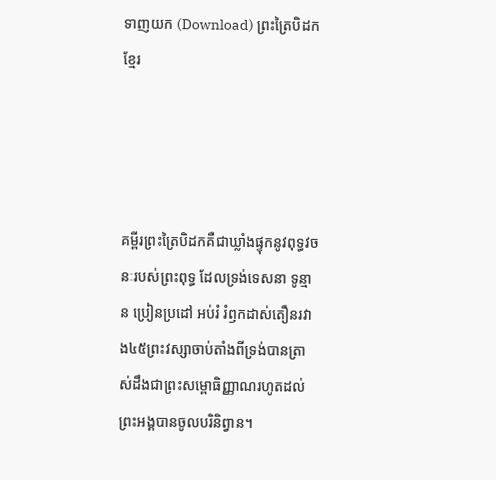ទាញយក (Download) ព្រះត្រៃបិដកខ្មែរ




គម្ពីរព្រះត្រៃបិដកគឺជាឃ្លាំងផ្ទុកនូវពុទ្ធវចនៈរបស់ព្រះពុទ្ធ ដែលទ្រង់ទេសនា ទូន្មាន ប្រៀនប្រដៅ អប់រំ រំឭកដាស់តឿនរវាង៤៥ព្រះវស្សាចាប់តាំងពីទ្រង់បានត្រាស់ដឹងជាព្រះសម្ពោធិញ្ញាណរហូតដល់ព្រះអង្គបានចូលបរិនិព្វាន។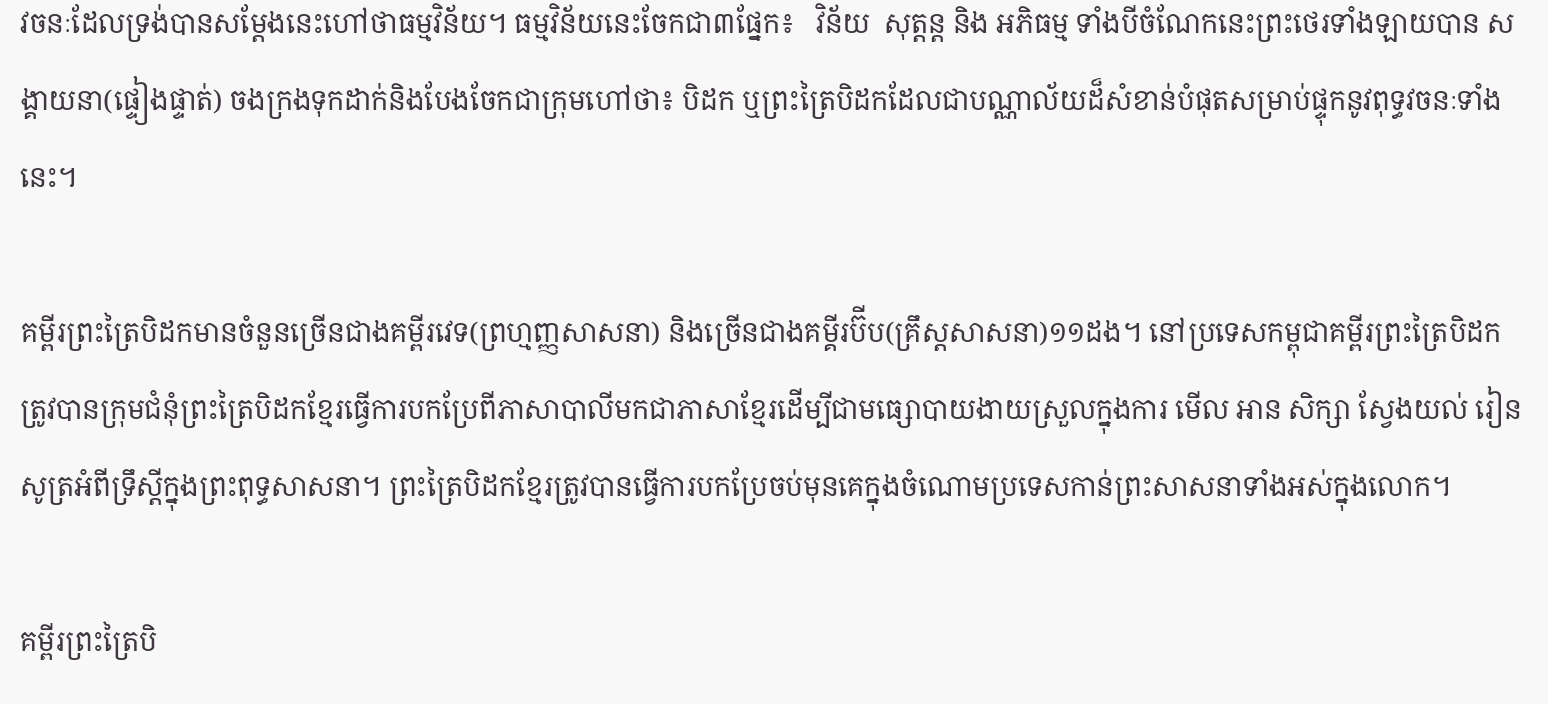វចនៈដែលទ្រង់បានសម្ដែងនេះហៅថាធម្មវិន័យ។ ធម្មវិន័យនេះចែកជា៣ផ្នែក៖   វិន័យ  សុត្តន្ត និង អភិធម្ម ទាំងបីចំណែកនេះព្រះថេរទាំងឡាយបាន សង្គាយនា(ផ្ទៀងផ្ទាត់) ចងក្រងទុកដាក់និងបែងចែកជាក្រុមហៅថា៖ បិដក ឬព្រះត្រៃបិដកដែលជាបណ្ណាល័យដ៏សំខាន់បំផុតសម្រាប់ផ្ទុកនូវពុទ្ធវចនៈទាំងនេះ។

គម្ពីរព្រះត្រៃបិដកមានចំនួនច្រើនជាងគម្ពីរវេទ(ព្រហ្មញ្ញសាសនា) និងច្រើនជាងគម្គីរប៊ីប(គ្រឹស្តសាសនា)១១ដង។ នៅប្រទេសកម្ពុជាគម្ពីរព្រះត្រៃបិដកត្រូវបានក្រុមជំនុំព្រះត្រៃបិដកខ្មែរធ្វើការបកប្រែពីភាសាបាលីមកជាភាសាខ្មែរដើម្បីជាមធ្សោបាយងាយស្រួលក្នុងការ មើល អាន សិក្សា ស្វែងយល់ រៀនសូត្រអំពីទ្រឹស្តីក្នុងព្រះពុទ្ធសាសនា។ ព្រះត្រៃបិដកខ្មែរត្រូវបានធ្វើការបកប្រែចប់មុនគេក្នុងចំណោមប្រទេសកាន់ព្រះសាសនាទាំងអស់ក្នុងលោក។

គម្ពីរព្រះត្រៃបិ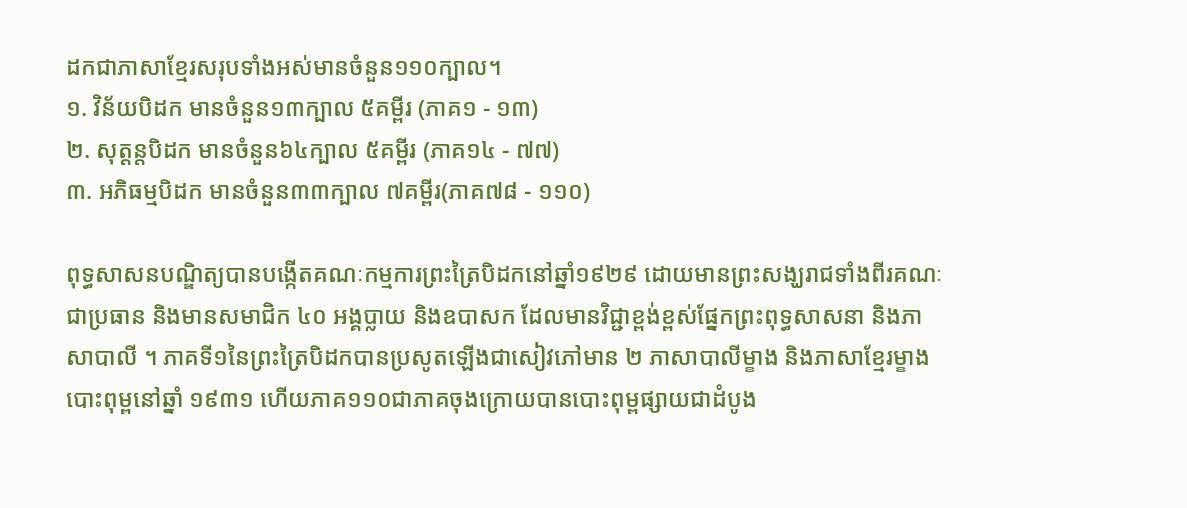ដកជាភាសាខ្មែរសរុបទាំងអស់មានចំនួន១១០ក្បាល។
១. វិន័យបិដក មានចំនួន១៣ក្បាល ៥គម្ពីរ (ភាគ១ - ១៣)
២. សុត្តន្តបិដក មានចំនួន៦៤ក្បាល ៥គម្ពីរ (ភាគ១៤ - ៧៧)
៣. អភិធម្មបិដក មានចំនួន៣៣ក្បាល ៧គម្ពីរ(ភាគ៧៨ - ១១០)

ពុទ្ធសាសនបណ្ឌិត្យបានបង្កើតគណៈកម្មការព្រះត្រៃបិដកនៅឆ្នាំ១៩២៩ ដោយមានព្រះសង្ឃរាជទាំងពីរគណៈជាប្រធាន និងមានសមាជិក ៤០ អង្គប្លាយ និងឧបាសក ដែលមានវិជ្ជាខ្ពង់ខ្ពស់ផ្នែកព្រះពុទ្ធសាសនា និងភាសាបាលី ។ ភាគទី១នៃព្រះត្រៃបិដកបានប្រសូតឡើងជាសៀវភៅមាន ២ ភាសាបាលីម្ខាង និងភាសាខ្មែរម្ខាង បោះពុម្ពនៅឆ្នាំ ១៩៣១ ហើយភាគ១១០ជាភាគចុងក្រោយបានបោះពុម្ពផ្សាយជាដំបូង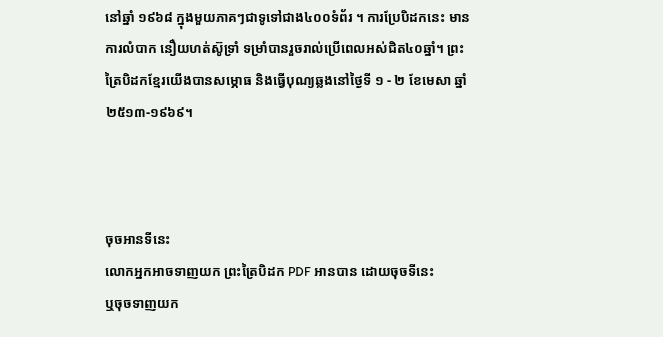នៅឆ្នាំ ១៩៦៨ ក្នុងមួយភាគៗជាទូទៅជាង៤០០ទំព័រ ។ ការប្រែបិដកនេះ មានការលំបាក នឿយហត់ស៊ូទ្រាំ ទម្រាំបានរួចរាល់ប្រើពេលអស់ជិត៤០ឆ្នាំ។ ព្រះត្រៃបិដកខ្មែរយើងបានសម្ភោធ និងធ្វើបុណ្យឆ្លងនៅថ្ងៃទី ១ - ២ ខែមេសា ឆ្នាំ ២៥១៣-១៩៦៩។



ចុចអានទីនេះ
លោកអ្នកអាចទាញយក ព្រះត្រៃបិដក PDF អានបាន ដោយចុចទីនេះ
ឬចុចទាញយក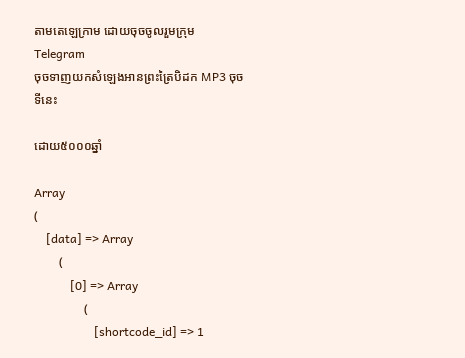តាមតេឡេក្រាម ដោយចុចចូលរួមក្រុម Telegram
ចុចទាញយកសំឡេងអានព្រះត្រៃបិដក MP3 ចុចទីនេះ

ដោយ៥០០០ឆ្នាំ

Array
(
    [data] => Array
        (
            [0] => Array
                (
                    [shortcode_id] => 1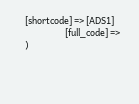[shortcode] => [ADS1]
                    [full_code] =>
)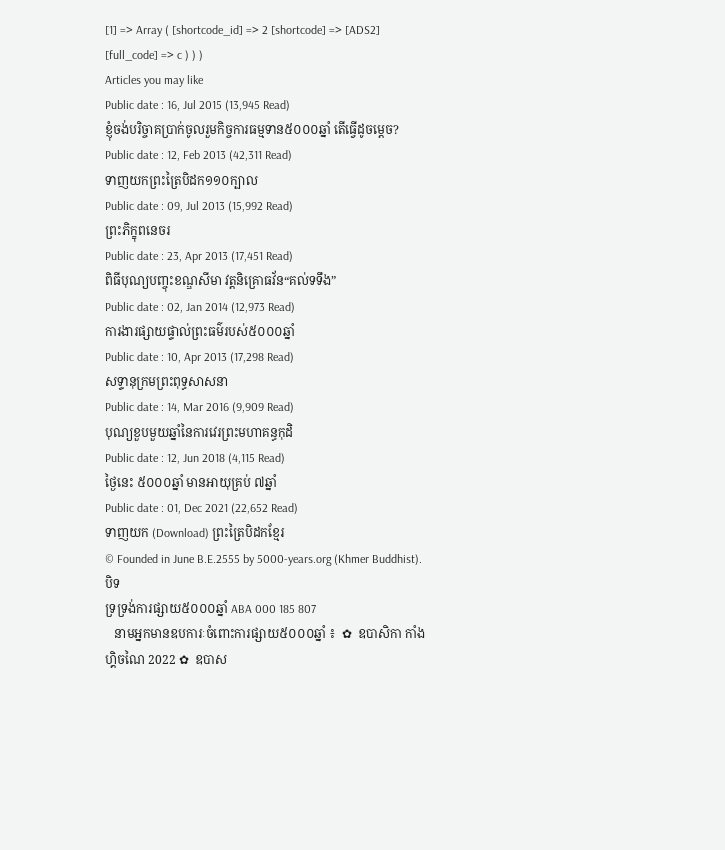[1] => Array ( [shortcode_id] => 2 [shortcode] => [ADS2] [full_code] => c ) ) )
Articles you may like
Public date : 16, Jul 2015 (13,945 Read)
ខ្ញុំចង់បរិច្ចាគប្រាក់ចូលរួមកិច្ចការធម្មទាន៥០០០ឆ្នាំ តើធ្វើដូចម្តេច?
Public date : 12, Feb 2013 (42,311 Read)
ទាញយកព្រះត្រៃបិដក១១០ក្បាល
Public date : 09, Jul 2013 (15,992 Read)
ព្រះភិក្ខុពនេចរ
Public date : 23, Apr 2013 (17,451 Read)
ពិធីបុណ្យបញ្ចុះខណ្ឌសីមា វត្តនិគ្រោធវ័ន“គល់ទទឹង”
Public date : 02, Jan 2014 (12,973 Read)
ការងារផ្សាយផ្ទាល់ព្រះធម៌របស់៥០០០ឆ្នាំ
Public date : 10, Apr 2013 (17,298 Read)
សទ្ទានុក្រមព្រះពុទ្ធសាសនា
Public date : 14, Mar 2016 (9,909 Read)
បុណ្យខួបមួយឆ្នាំនៃការវេរព្រះមហាគន្ធកុដិ
Public date : 12, Jun 2018 (4,115 Read)
ថ្ងៃនេះ ៥០០០ឆ្នាំ មានអាយុគ្រប់ ៧ឆ្នាំ
Public date : 01, Dec 2021 (22,652 Read)
ទាញយក (Download) ព្រះត្រៃបិដកខ្មែរ
© Founded in June B.E.2555 by 5000-years.org (Khmer Buddhist).
បិទ
ទ្រទ្រង់ការផ្សាយ៥០០០ឆ្នាំ ABA 000 185 807
   នាមអ្នកមានឧបការៈចំពោះការផ្សាយ៥០០០ឆ្នាំ ៖  ✿  ឧបាសិកា កាំង ហ្គិចណៃ 2022 ✿  ឧបាស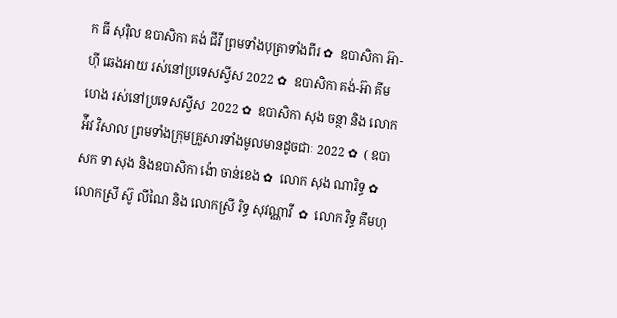ក ធី សុរ៉ិល ឧបាសិកា គង់ ជីវី ព្រមទាំងបុត្រាទាំងពីរ ✿  ឧបាសិកា អ៊ា-ហុី ឆេងអាយ រស់នៅប្រទេសស្វីស 2022 ✿  ឧបាសិកា គង់-អ៊ា គីមហេង រស់នៅប្រទេសស្វីស  2022 ✿  ឧបាសិកា សុង ចន្ថា និង លោក អ៉ីវ វិសាល ព្រមទាំងក្រុមគ្រួសារទាំងមូលមានដូចជាៈ 2022 ✿  ( ឧបាសក ទា សុង និងឧបាសិកា ង៉ោ ចាន់ខេង ✿  លោក សុង ណារិទ្ធ ✿  លោកស្រី ស៊ូ លីណៃ និង លោកស្រី រិទ្ធ សុវណ្ណាវី  ✿  លោក វិទ្ធ គឹមហុ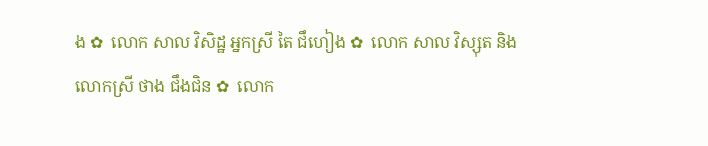ង ✿  លោក សាល វិសិដ្ឋ អ្នកស្រី តៃ ជឹហៀង ✿  លោក សាល វិស្សុត និង លោកស្រី ថាង ជឹងជិន ✿  លោក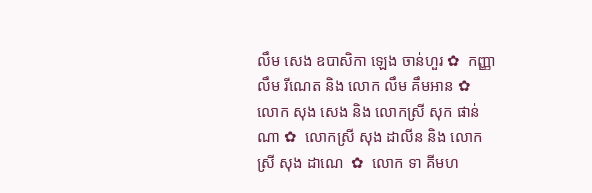លឹម សេង ឧបាសិកា ឡេង ចាន់ហួរ ✿  កញ្ញា លឹម រីណេត និង លោក លឹម គឹមអាន ✿  លោក សុង សេង និង លោកស្រី សុក ផាន់ណា ✿  លោកស្រី សុង ដាលីន និង លោកស្រី សុង ដាណេ  ✿  លោក ទា គីមហ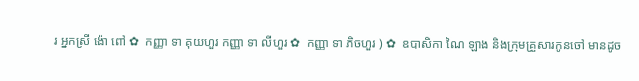រ អ្នកស្រី ង៉ោ ពៅ ✿  កញ្ញា ទា គុយហួរ កញ្ញា ទា លីហួរ ✿  កញ្ញា ទា ភិចហួរ ) ✿  ឧបាសិកា ណៃ ឡាង និងក្រុមគ្រួសារកូនចៅ មានដូច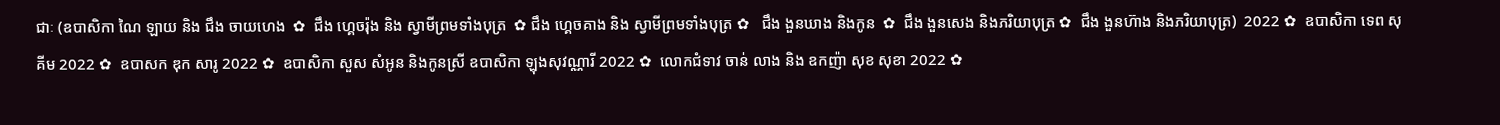ជាៈ (ឧបាសិកា ណៃ ឡាយ និង ជឹង ចាយហេង  ✿  ជឹង ហ្គេចរ៉ុង និង ស្វាមីព្រមទាំងបុត្រ  ✿ ជឹង ហ្គេចគាង និង ស្វាមីព្រមទាំងបុត្រ ✿   ជឹង ងួនឃាង និងកូន  ✿  ជឹង ងួនសេង និងភរិយាបុត្រ ✿  ជឹង ងួនហ៊ាង និងភរិយាបុត្រ)  2022 ✿  ឧបាសិកា ទេព សុគីម 2022 ✿  ឧបាសក ឌុក សារូ 2022 ✿  ឧបាសិកា សួស សំអូន និងកូនស្រី ឧបាសិកា ឡុងសុវណ្ណារី 2022 ✿  លោកជំទាវ ចាន់ លាង និង ឧកញ៉ា សុខ សុខា 2022 ✿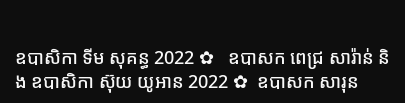ឧបាសិកា ទីម សុគន្ធ 2022 ✿   ឧបាសក ពេជ្រ សារ៉ាន់ និង ឧបាសិកា ស៊ុយ យូអាន 2022 ✿  ឧបាសក សារុន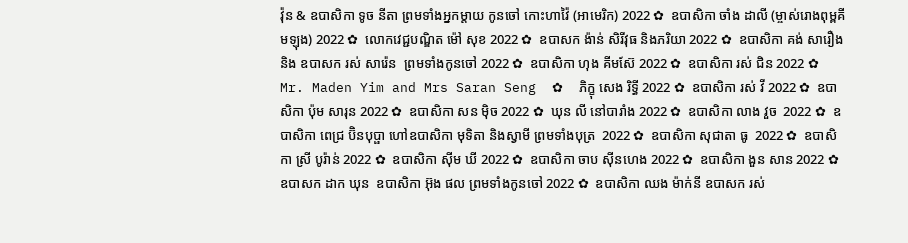វ៉ុន & ឧបាសិកា ទូច នីតា ព្រមទាំងអ្នកម្តាយ កូនចៅ កោះហាវ៉ៃ (អាមេរិក) 2022 ✿  ឧបាសិកា ចាំង ដាលី (ម្ចាស់រោងពុម្ពគីមឡុង) 2022 ✿  លោកវេជ្ជបណ្ឌិត ម៉ៅ សុខ 2022 ✿  ឧបាសក ង៉ាន់ សិរីវុធ និងភរិយា 2022 ✿  ឧបាសិកា គង់ សារឿង និង ឧបាសក រស់ សារ៉េន  ព្រមទាំងកូនចៅ 2022 ✿  ឧបាសិកា ហុង គីមស៊ែ 2022 ✿  ឧបាសិកា រស់ ជិន 2022 ✿  Mr. Maden Yim and Mrs Saran Seng  ✿  ភិក្ខុ សេង រិទ្ធី 2022 ✿  ឧបាសិកា រស់ វី 2022 ✿  ឧបាសិកា ប៉ុម សារុន 2022 ✿  ឧបាសិកា សន ម៉ិច 2022 ✿  ឃុន លី នៅបារាំង 2022 ✿  ឧបាសិកា លាង វួច  2022 ✿  ឧបាសិកា ពេជ្រ ប៊ិនបុប្ផា ហៅឧបាសិកា មុទិតា និងស្វាមី ព្រមទាំងបុត្រ  2022 ✿  ឧបាសិកា សុជាតា ធូ  2022 ✿  ឧបាសិកា ស្រី បូរ៉ាន់ 2022 ✿  ឧបាសិកា ស៊ីម ឃី 2022 ✿  ឧបាសិកា ចាប ស៊ីនហេង 2022 ✿  ឧបាសិកា ងួន សាន 2022 ✿  ឧបាសក ដាក ឃុន  ឧបាសិកា អ៊ុង ផល ព្រមទាំងកូនចៅ 2022 ✿  ឧបាសិកា ឈង ម៉ាក់នី ឧបាសក រស់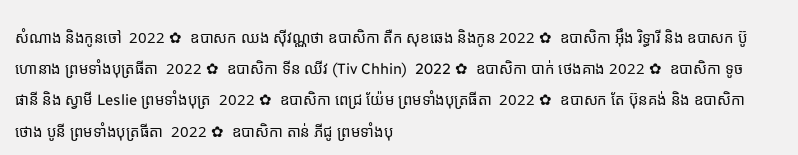សំណាង និងកូនចៅ  2022 ✿  ឧបាសក ឈង សុីវណ្ណថា ឧបាសិកា តឺក សុខឆេង និងកូន 2022 ✿  ឧបាសិកា អុឹង រិទ្ធារី និង ឧបាសក ប៊ូ ហោនាង ព្រមទាំងបុត្រធីតា  2022 ✿  ឧបាសិកា ទីន ឈីវ (Tiv Chhin)  2022 ✿  ឧបាសិកា បាក់ ថេងគាង 2022 ✿  ឧបាសិកា ទូច ផានី និង ស្វាមី Leslie ព្រមទាំងបុត្រ  2022 ✿  ឧបាសិកា ពេជ្រ យ៉ែម ព្រមទាំងបុត្រធីតា  2022 ✿  ឧបាសក តែ ប៊ុនគង់ និង ឧបាសិកា ថោង បូនី ព្រមទាំងបុត្រធីតា  2022 ✿  ឧបាសិកា តាន់ ភីជូ ព្រមទាំងបុ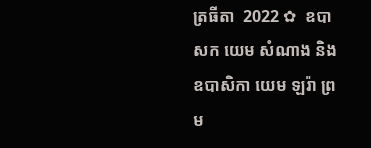ត្រធីតា  2022 ✿  ឧបាសក យេម សំណាង និង ឧបាសិកា យេម ឡរ៉ា ព្រម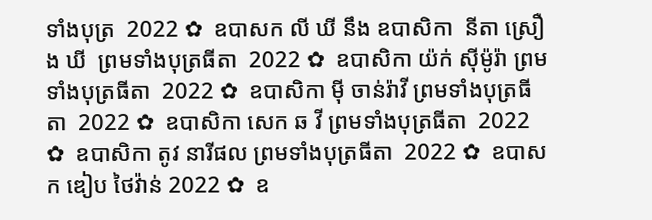ទាំងបុត្រ  2022 ✿  ឧបាសក លី ឃី នឹង ឧបាសិកា  នីតា ស្រឿង ឃី  ព្រមទាំងបុត្រធីតា  2022 ✿  ឧបាសិកា យ៉ក់ សុីម៉ូរ៉ា ព្រមទាំងបុត្រធីតា  2022 ✿  ឧបាសិកា មុី ចាន់រ៉ាវី ព្រមទាំងបុត្រធីតា  2022 ✿  ឧបាសិកា សេក ឆ វី ព្រមទាំងបុត្រធីតា  2022 ✿  ឧបាសិកា តូវ នារីផល ព្រមទាំងបុត្រធីតា  2022 ✿  ឧបាសក ឌៀប ថៃវ៉ាន់ 2022 ✿  ឧ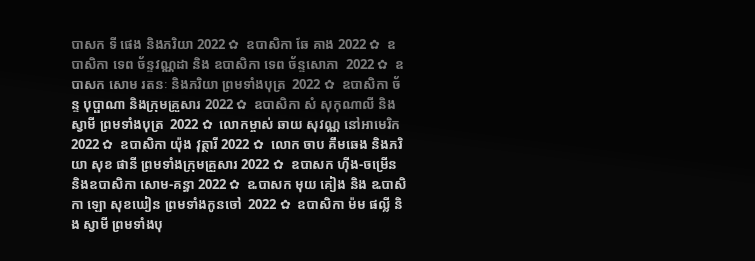បាសក ទី ផេង និងភរិយា 2022 ✿  ឧបាសិកា ឆែ គាង 2022 ✿  ឧបាសិកា ទេព ច័ន្ទវណ្ណដា និង ឧបាសិកា ទេព ច័ន្ទសោភា  2022 ✿  ឧបាសក សោម រតនៈ និងភរិយា ព្រមទាំងបុត្រ  2022 ✿  ឧបាសិកា ច័ន្ទ បុប្ផាណា និងក្រុមគ្រួសារ 2022 ✿  ឧបាសិកា សំ សុកុណាលី និងស្វាមី ព្រមទាំងបុត្រ  2022 ✿  លោកម្ចាស់ ឆាយ សុវណ្ណ នៅអាមេរិក 2022 ✿  ឧបាសិកា យ៉ុង វុត្ថារី 2022 ✿  លោក ចាប គឹមឆេង និងភរិយា សុខ ផានី ព្រមទាំងក្រុមគ្រួសារ 2022 ✿  ឧបាសក ហ៊ីង-ចម្រើន និងឧបាសិកា សោម-គន្ធា 2022 ✿  ឩបាសក មុយ គៀង និង ឩបាសិកា ឡោ សុខឃៀន ព្រមទាំងកូនចៅ  2022 ✿  ឧបាសិកា ម៉ម ផល្លី និង ស្វាមី ព្រមទាំងបុ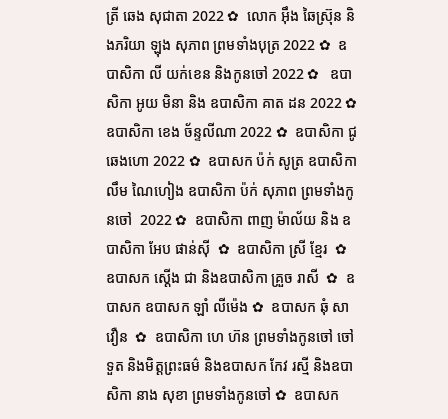ត្រី ឆេង សុជាតា 2022 ✿  លោក អ៊ឹង ឆៃស្រ៊ុន និងភរិយា ឡុង សុភាព ព្រមទាំងបុត្រ 2022 ✿  ឧបាសិកា លី យក់ខេន និងកូនចៅ 2022 ✿   ឧបាសិកា អូយ មិនា និង ឧបាសិកា គាត ដន 2022 ✿  ឧបាសិកា ខេង ច័ន្ទលីណា 2022 ✿  ឧបាសិកា ជូ ឆេងហោ 2022 ✿  ឧបាសក ប៉ក់ សូត្រ ឧបាសិកា លឹម ណៃហៀង ឧបាសិកា ប៉ក់ សុភាព ព្រមទាំងកូនចៅ  2022 ✿  ឧបាសិកា ពាញ ម៉ាល័យ និង ឧបាសិកា អែប ផាន់ស៊ី  ✿  ឧបាសិកា ស្រី ខ្មែរ  ✿  ឧបាសក ស្តើង ជា និងឧបាសិកា គ្រួច រាសី  ✿  ឧបាសក ឧបាសក ឡាំ លីម៉េង ✿  ឧបាសក ឆុំ សាវឿន  ✿  ឧបាសិកា ហេ ហ៊ន ព្រមទាំងកូនចៅ ចៅទួត និងមិត្តព្រះធម៌ និងឧបាសក កែវ រស្មី និងឧបាសិកា នាង សុខា ព្រមទាំងកូនចៅ ✿  ឧបាសក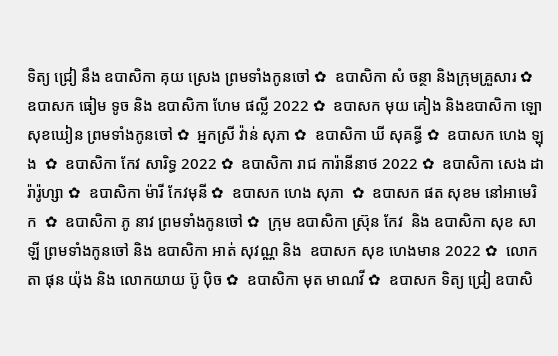ទិត្យ ជ្រៀ នឹង ឧបាសិកា គុយ ស្រេង ព្រមទាំងកូនចៅ ✿  ឧបាសិកា សំ ចន្ថា និងក្រុមគ្រួសារ ✿  ឧបាសក ធៀម ទូច និង ឧបាសិកា ហែម ផល្លី 2022 ✿  ឧបាសក មុយ គៀង និងឧបាសិកា ឡោ សុខឃៀន ព្រមទាំងកូនចៅ ✿  អ្នកស្រី វ៉ាន់ សុភា ✿  ឧបាសិកា ឃី សុគន្ធី ✿  ឧបាសក ហេង ឡុង  ✿  ឧបាសិកា កែវ សារិទ្ធ 2022 ✿  ឧបាសិកា រាជ ការ៉ានីនាថ 2022 ✿  ឧបាសិកា សេង ដារ៉ារ៉ូហ្សា ✿  ឧបាសិកា ម៉ារី កែវមុនី ✿  ឧបាសក ហេង សុភា  ✿  ឧបាសក ផត សុខម នៅអាមេរិក  ✿  ឧបាសិកា ភូ នាវ ព្រមទាំងកូនចៅ ✿  ក្រុម ឧបាសិកា ស្រ៊ុន កែវ  និង ឧបាសិកា សុខ សាឡី ព្រមទាំងកូនចៅ និង ឧបាសិកា អាត់ សុវណ្ណ និង  ឧបាសក សុខ ហេងមាន 2022 ✿  លោកតា ផុន យ៉ុង និង លោកយាយ ប៊ូ ប៉ិច ✿  ឧបាសិកា មុត មាណវី ✿  ឧបាសក ទិត្យ ជ្រៀ ឧបាសិ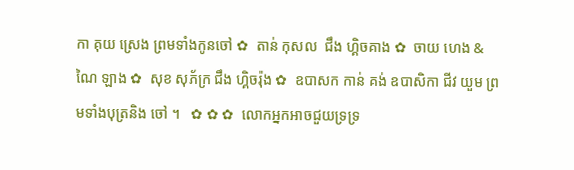កា គុយ ស្រេង ព្រមទាំងកូនចៅ ✿  តាន់ កុសល  ជឹង ហ្គិចគាង ✿  ចាយ ហេង & ណៃ ឡាង ✿  សុខ សុភ័ក្រ ជឹង ហ្គិចរ៉ុង ✿  ឧបាសក កាន់ គង់ ឧបាសិកា ជីវ យួម ព្រមទាំងបុត្រនិង ចៅ ។   ✿ ✿ ✿  លោកអ្នកអាចជួយទ្រទ្រ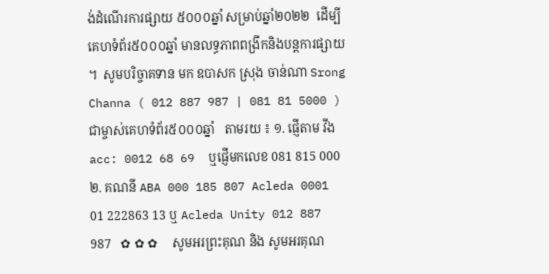ង់ដំណើរការផ្សាយ ៥០០០ឆ្នាំ សម្រាប់ឆ្នាំ២០២២  ដើម្បីគេហទំព័រ៥០០០ឆ្នាំ មានលទ្ធភាពពង្រីកនិងបន្តការផ្សាយ ។  សូមបរិច្ចាគទាន មក ឧបាសក ស្រុង ចាន់ណា Srong Channa ( 012 887 987 | 081 81 5000 )  ជាម្ចាស់គេហទំព័រ៥០០០ឆ្នាំ   តាមរយ ៖ ១. ផ្ញើតាម វីង acc: 0012 68 69  ឬផ្ញើមកលេខ 081 815 000 ២. គណនី ABA 000 185 807 Acleda 0001 01 222863 13 ឬ Acleda Unity 012 887 987   ✿ ✿ ✿     សូមអរព្រះគុណ និង សូមអរគុណ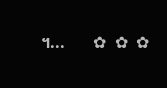។...       ✿  ✿  ✿